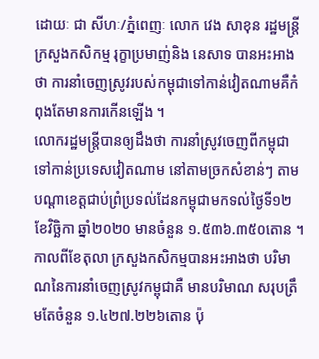ដោយៈ ជា សីហៈ/ភ្នំពេញៈ លោក វេង សាខុន រដ្ឋមន្ត្រីក្រសួងកសិកម្ម រុក្ខាប្រមាញ់និង នេសាទ បានអះអាងថា ការនាំចេញស្រូវរបស់កម្ពុជាទៅកាន់វៀតណាមគឺកំពុងតែមានការកើនឡើង ។
លោករដ្ឋមន្ត្រីបានឲ្យដឹងថា ការនាំស្រូវចេញពីកម្ពុជា ទៅកាន់ប្រទេសវៀតណាម នៅតាមច្រកសំខាន់ៗ តាមបណ្តាខេត្តជាប់ព្រំប្រទល់ដែនកម្ពុជាមកទល់ថ្ងៃទី១២ ខែវិច្ឆិកា ឆ្នាំ២០២០ មានចំនួន ១.៥៣៦.៣៥០តោន ។
កាលពីខែតុលា ក្រសួងកសិកម្មបានអះអាងថា បរិមាណនៃការនាំចេញស្រូវកម្ពុជាគឺ មានបរិមាណ សរុបត្រឹមតែចំនួន ១.៤២៧.២២៦តោន ប៉ុ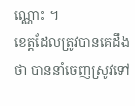ណ្ណោះ ។
ខេត្តដែលត្រូវបានគេដឹងថា បាននាំចេញស្រូវទៅ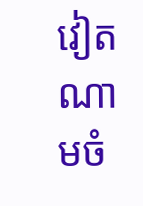វៀតណាមចំ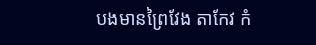បងមានព្រៃវែង តាកែវ កំ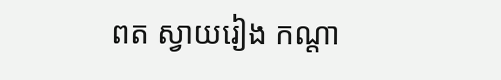ពត ស្វាយរៀង កណ្តា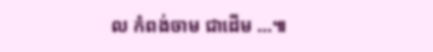ល កំពង់ចាម ជាដើម …៕